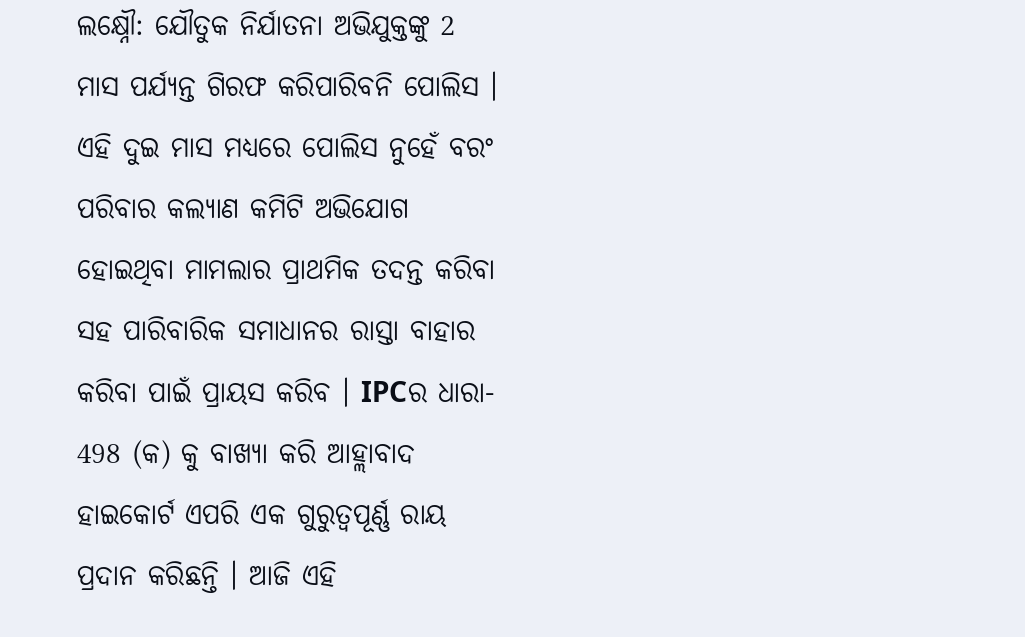ଲକ୍ଷ୍ନୌ: ଯୌତୁକ ନିର୍ଯାତନା ଅଭିଯୁକ୍ତଙ୍କୁ 2 ମାସ ପର୍ଯ୍ୟନ୍ତ ଗିରଫ କରିପାରିବନି ପୋଲିସ । ଏହି ଦୁଇ ମାସ ମଧ୍ୟରେ ପୋଲିସ ନୁହେଁ ବରଂ ପରିବାର କଲ୍ୟାଣ କମିଟି ଅଭିଯୋଗ ହୋଇଥିବା ମାମଲାର ପ୍ରାଥମିକ ତଦନ୍ତ କରିବା ସହ ପାରିବାରିକ ସମାଧାନର ରାସ୍ତା ବାହାର କରିବା ପାଇଁ ପ୍ରାୟସ କରିବ । IPCର ଧାରା- 498 (କ) କୁ ବାଖ୍ୟା କରି ଆହ୍ଲାବାଦ ହାଇକୋର୍ଟ ଏପରି ଏକ ଗୁରୁତ୍ବପୂର୍ଣ୍ଣ ରାୟ ପ୍ରଦାନ କରିଛନ୍ତି । ଆଜି ଏହି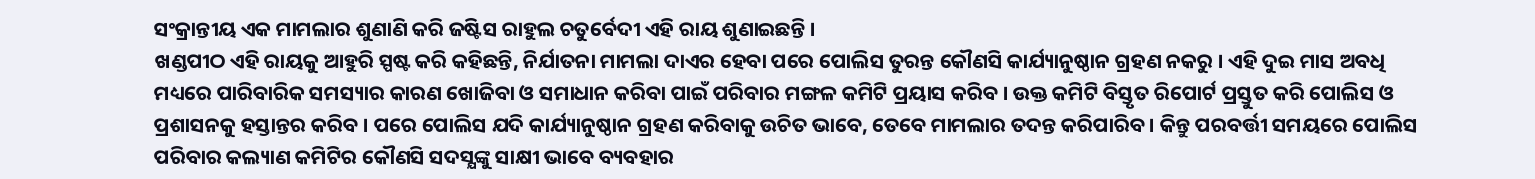ସଂକ୍ରାନ୍ତୀୟ ଏକ ମାମଲାର ଶୁଣାଣି କରି ଜଷ୍ଟିସ ରାହୁଲ ଚତୁର୍ବେଦୀ ଏହି ରାୟ ଶୁଣାଇଛନ୍ତି ।
ଖଣ୍ଡପୀଠ ଏହି ରାୟକୁ ଆହୁରି ସ୍ପଷ୍ଟ କରି କହିଛନ୍ତି, ନିର୍ଯାତନା ମାମଲା ଦାଏର ହେବା ପରେ ପୋଲିସ ତୁରନ୍ତ କୌଣସି କାର୍ଯ୍ୟାନୁଷ୍ଠାନ ଗ୍ରହଣ ନକରୁ । ଏହି ଦୁଇ ମାସ ଅବଧି ମଧ୍ୟରେ ପାରିବାରିକ ସମସ୍ୟାର କାରଣ ଖୋଜିବା ଓ ସମାଧାନ କରିବା ପାଇଁ ପରିବାର ମଙ୍ଗଳ କମିଟି ପ୍ରୟାସ କରିବ । ଉକ୍ତ କମିଟି ବିସ୍ତୃତ ରିପୋର୍ଟ ପ୍ରସ୍ତୁତ କରି ପୋଲିସ ଓ ପ୍ରଶାସନକୁ ହସ୍ତାନ୍ତର କରିବ । ପରେ ପୋଲିସ ଯଦି କାର୍ଯ୍ୟାନୁଷ୍ଠାନ ଗ୍ରହଣ କରିବାକୁ ଉଚିତ ଭାବେ, ତେବେ ମାମଲାର ତଦନ୍ତ କରିପାରିବ । କିନ୍ତୁ ପରବର୍ତ୍ତୀ ସମୟରେ ପୋଲିସ ପରିବାର କଲ୍ୟାଣ କମିଟିର କୌଣସି ସଦସ୍ଯଙ୍କୁ ସାକ୍ଷୀ ଭାବେ ବ୍ୟବହାର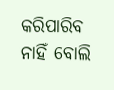କରିପାରିବ ନାହିଁ ବୋଲି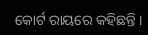କୋର୍ଟ ରାୟରେ କହିଛନ୍ତି ।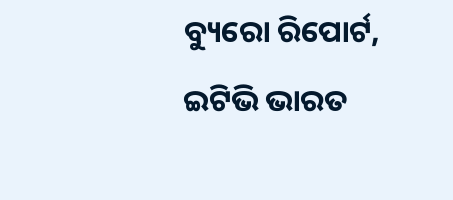ବ୍ୟୁରୋ ରିପୋର୍ଟ, ଇଟିଭି ଭାରତ